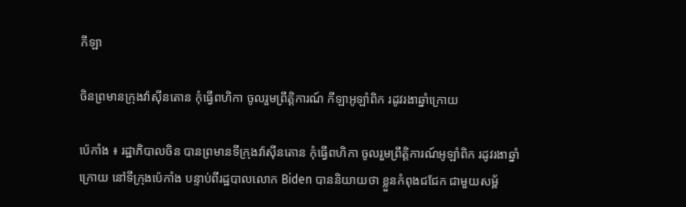កីឡា

ចិនព្រមានក្រុងវ៉ាស៊ីនតោន កុំធ្វើពហិកា ចូលរួមព្រឹត្តិការណ៍ កីឡាអូឡាំពិក រដូវរងាឆ្នាំក្រោយ

ប៉េកាំង ៖ រដ្ឋាភិបាលចិន បានព្រមានទីក្រុងវ៉ាស៊ីនតោន កុំធ្វើពហិកា ចូលរួមព្រឹត្តិការណ៍អូឡាំពិក រដូវរងាឆ្នាំក្រោយ នៅទីក្រុងប៉េកាំង បន្ទាប់ពីរដ្ឋបាលលោក Biden បាននិយាយថា ខ្លួនកំពុងជជែក ជាមួយសម្ព័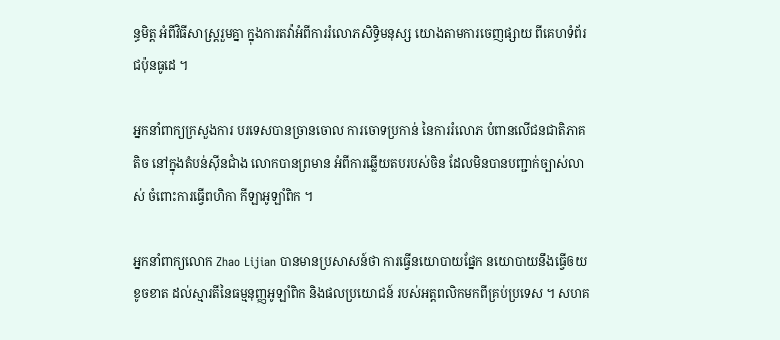ន្ធមិត្ត អំពីវិធីសាស្រ្តរួមគ្នា ក្នុងការតវ៉ាអំពីការរំលោភសិទ្ធិមនុស្ស យោងតាមការចេញផ្សាយ ពីគេហទំព័រជប៉ុនធូដេ ។

អ្នកនាំពាក្យក្រសួងការ បរទេសបានច្រានចោល ការចោទប្រកាន់ នៃការរំលោភ បំពានលើជនជាតិភាគតិច នៅក្នុងតំបន់ស៊ីនជាំង លោកបានព្រមាន អំពីការឆ្លើយតបរបស់ចិន ដែលមិនបានបញ្ជាក់ច្បាស់លាស់ ចំពោះការធ្វើពហិកា កីឡាអូឡាំពិក ។

អ្នកនាំពាក្យលោក Zhao Lijian បានមានប្រសាសន៍ថា ការធ្វើនយោបាយផ្នែក នយោបាយនឹងធ្វើឲយខូចខាត ដល់ស្មារតីនៃធម្មនុញ្ញអូឡាំពិក និងផលប្រយោជន៍ របស់អត្តពលិកមកពីគ្រប់ប្រទេស ។ សហគ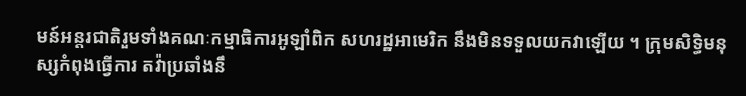មន៍អន្តរជាតិរួមទាំងគណៈកម្មាធិការអូឡាំពិក សហរដ្ឋអាមេរិក នឹងមិនទទួលយកវាឡើយ ។ ក្រុមសិទ្ធិមនុស្សកំពុងធ្វើការ តវ៉ាប្រឆាំងនឹ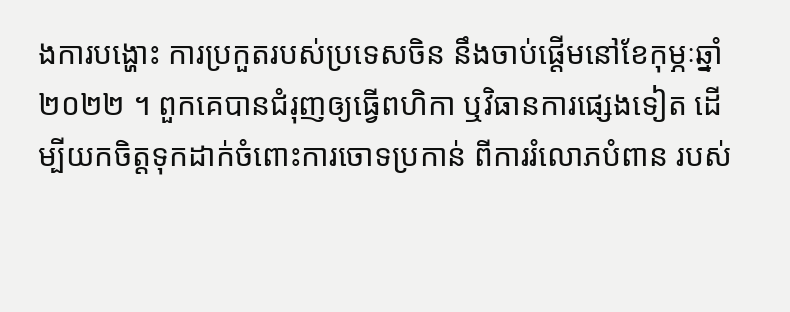ងការបង្ហោះ ការប្រកួតរបស់ប្រទេសចិន នឹងចាប់ផ្តើមនៅខែកុម្ភៈឆ្នាំ ២០២២ ។ ពួកគេបានជំរុញឲ្យធ្វើពហិកា ឬវិធានការផ្សេងទៀត ដើម្បីយកចិត្តទុកដាក់ចំពោះការចោទប្រកាន់ ពីការរំលោភបំពាន របស់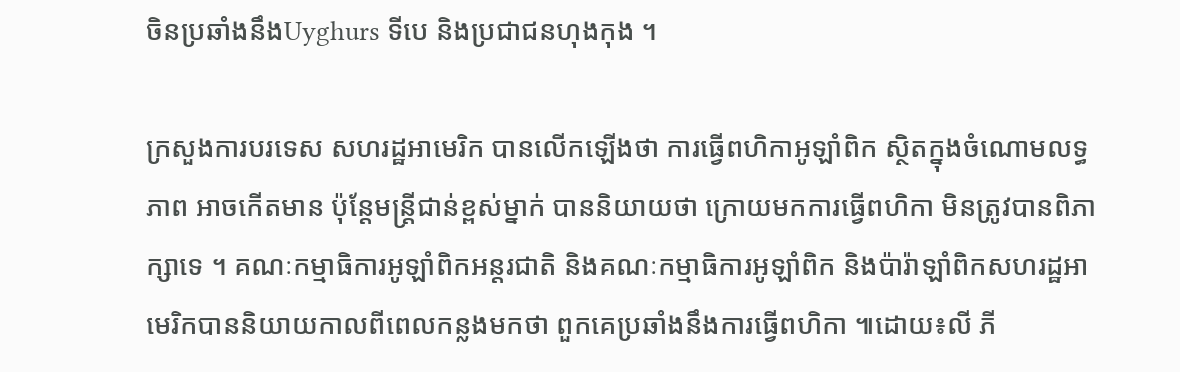ចិនប្រឆាំងនឹងUyghurs ទីបេ និងប្រជាជនហុងកុង ។

ក្រសួងការបរទេស សហរដ្ឋអាមេរិក បានលើកឡើងថា ការធ្វើពហិកាអូឡាំពិក ស្ថិតក្នុងចំណោមលទ្ធភាព អាចកើតមាន ប៉ុន្តែមន្ត្រីជាន់ខ្ពស់ម្នាក់ បាននិយាយថា ក្រោយមកការធ្វើពហិកា មិនត្រូវបានពិភាក្សាទេ ។ គណៈកម្មាធិការអូឡាំពិកអន្តរជាតិ និងគណៈកម្មាធិការអូឡាំពិក និងប៉ារ៉ាឡាំពិកសហរដ្ឋអាមេរិកបាននិយាយកាលពីពេលកន្លងមកថា ពួកគេប្រឆាំងនឹងការធ្វើពហិកា ៕ដោយ៖លី ភី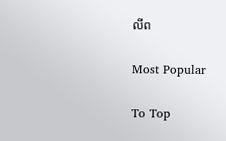លីព

Most Popular

To Top